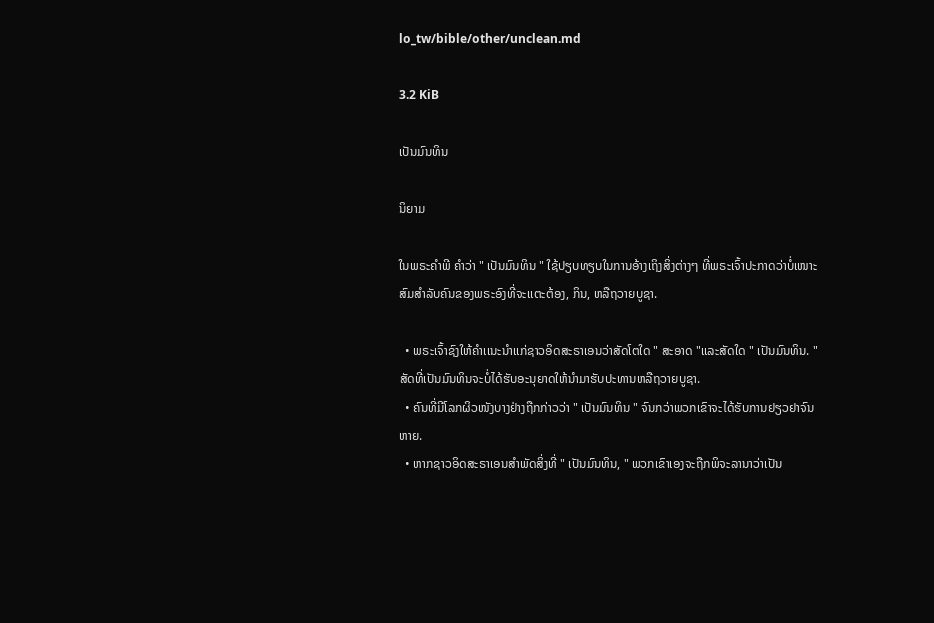lo_tw/bible/other/unclean.md

3.2 KiB

ເປັນມົນທິນ

ນິຍາມ

ໃນພຣະຄຳພີ ຄຳວ່າ " ເປັນມົນທິນ " ໃຊ້ປຽບທຽບໃນການອ້າງເຖິງສິ່ງຕ່າງໆ ທີ່ພຣະເຈົ້າປະກາດວ່າບໍ່ເໜາະສົມສຳລັບຄົນຂອງພຣະອົງທີ່ຈະເເຕະຕ້ອງ, ກິນ, ຫລືຖວາຍບູຊາ.

  • ພຣະເຈົ້າຊົງໃຫ້ຄຳເເນະນຳເເກ່ຊາວອິດສະຣາເອນວ່າສັດໂຕໃດ " ສະອາດ "ເເລະສັດໃດ " ເປັນມົນທິນ. " ສັດທີ່ເປັນມົນທິນຈະບໍ່ໄດ້ຮັບອະນຸຍາດໃຫ້ນຳມາຮັບປະທານຫລືຖວາຍບູຊາ.
  • ຄົນທີ່ມີໂລກຜິວໜັງບາງຢ່າງຖືກກ່າວວ່າ " ເປັນມົນທິນ " ຈົນກວ່າພວກເຂົາຈະໄດ້ຮັບການຢຽວຢາຈົນຫາຍ.
  • ຫາກຊາວອິດສະຣາເອນສຳພັດສິ່ງທີ່ " ເປັນມົນທິນ, " ພວກເຂົາເອງຈະຖືກພິຈະລານາວ່າເປັນ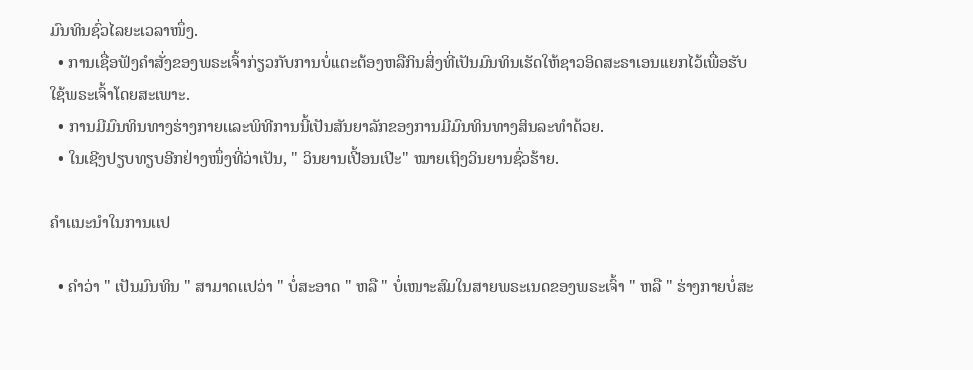ມົນທິນຊົ່ວໄລຍະເວລາໜຶ່ງ.
  • ການເຊື່ອຟັງຄຳສັ່ງຂອງພຣະເຈົ້າກ່ຽວກັບການບໍ່ເເຕະຕ້ອງຫລືກິນສິ່ງທີ່ເປັນມົນທິນເຮັດໃຫ້ຊາວອິດສະຣາເອນເເຍກໄວ້ເພື່ອຮັບໃຊ້ພຣະເຈົ້າໂດຍສະເພາະ.
  • ການມີມົນທິນທາງຮ່າງກາຍເເລະພິທີການນີ້ເປັນສັນຍາລັກຂອງການມີມົນທິນທາງສິນລະທຳດ້ວຍ.
  • ໃນເຊີງປຽບທຽບອີກຢ່າງໜຶ່ງທີ່ວ່າເປັນ, " ວິນຍານເປີ້ອນເປີະ" ໝາຍເຖິງວິນຍານຊົ່ວຮ້າຍ.

ຄຳເເນະນຳໃນການເເປ

  • ຄຳວ່າ " ເປັນມົນທິນ " ສາມາດເເປວ່າ " ບໍ່ສະອາດ " ຫລື " ບໍ່ເໜາະສົມໃນສາຍພຣະເນດຂອງພຣະເຈົ້າ " ຫລື " ຮ່າງກາຍບໍ່ສະ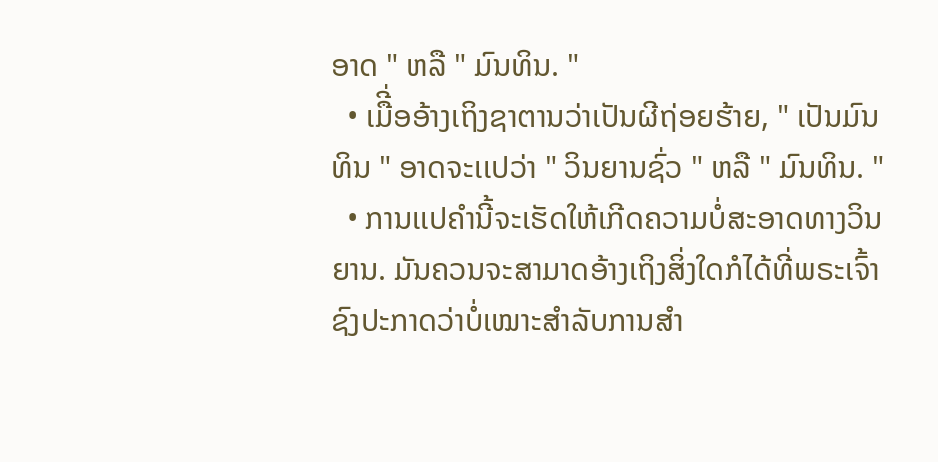ອາດ " ຫລື " ມົນທິນ. "
  • ເມືີ່ອອ້າງເຖິງຊາຕານວ່າເປັນຜີຖ່ອຍຮ້າຍ, " ເປັນມົນທິນ " ອາດຈະເເປວ່າ " ວິນຍານຊົ່ວ " ຫລື " ມົນທິນ. "
  • ການເເປຄຳນີ້ຈະເຮັດໃຫ້ເກີດຄວາມບໍ່ສະອາດທາງວິນຍານ. ມັນຄວນຈະສາມາດອ້າງເຖິງສິ່ງໃດກໍໄດ້ທີ່ພຣະເຈົ້າຊົງປະກາດວ່າບໍ່ເໝາະສຳລັບການສຳ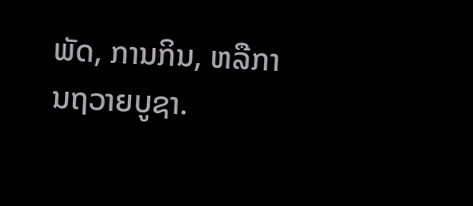ພັດ, ການກິນ, ຫລືການຖວາຍບູຊາ.